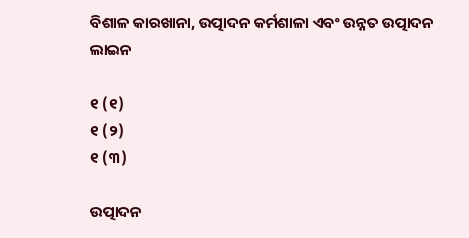ବିଶାଳ କାରଖାନା, ଉତ୍ପାଦନ କର୍ମଶାଳା ଏବଂ ଉନ୍ନତ ଉତ୍ପାଦନ ଲାଇନ

୧ (୧)
୧ (୨)
୧ (୩)

ଉତ୍ପାଦନ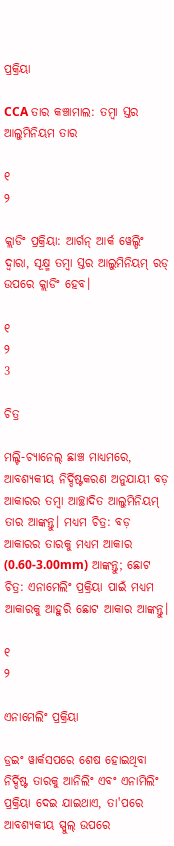ପ୍ରକ୍ରିୟା

CCA ତାର କଞ୍ଚାମାଲ: ତମ୍ବା ସ୍ତର ଆଲୁମିନିୟମ ତାର

୧
୨

କ୍ଲାଡିଂ ପ୍ରକ୍ରିୟା: ଆର୍ଗନ୍ ଆର୍କ ୱେଲ୍ଡିଂ ଦ୍ୱାରା, ସୂକ୍ଷ୍ମ ତମ୍ବା ସ୍ତର ଆଲୁମିନିୟମ୍ ରଡ୍ ଉପରେ କ୍ଲାଡିଂ ହେବ।

୧
୨
3

ଚିତ୍ର

ମଲ୍ଟି-ଚ୍ୟାନେଲ୍ ଛାଞ୍ଚ ମାଧ୍ୟମରେ, ଆବଶ୍ୟକୀୟ ନିର୍ଦ୍ଦିଷ୍ଟକରଣ ଅନୁଯାୟୀ ବଡ଼ ଆକାରର ତମ୍ବା ଆଚ୍ଛାଦିତ ଆଲୁମିନିୟମ୍ ତାର ଆଙ୍କନ୍ତୁ। ମଧ୍ୟମ ଚିତ୍ର: ବଡ଼ ଆକାରର ତାରକୁ ମଧ୍ୟମ ଆକାର (0.60-3.00mm) ଆଙ୍କନ୍ତୁ; ଛୋଟ ଚିତ୍ର: ଏନାମେଲିଂ ପ୍ରକ୍ରିୟା ପାଇଁ ମଧ୍ୟମ ଆକାରକୁ ଆହୁରି ଛୋଟ ଆକାର ଆଙ୍କନ୍ତୁ।

୧
୨

ଏନାମେଲିଂ ପ୍ରକ୍ରିୟା

ଡ୍ରଇଂ ୱାର୍କସପରେ ଶେଷ ହୋଇଥିବା ନିର୍ଦ୍ଦିଷ୍ଟ ତାରକୁ ଆନିଲିଂ ଏବଂ ଏନାମିଲିଂ ପ୍ରକ୍ରିୟା ଦେଇ ଯାଇଥାଏ, ତା'ପରେ ଆବଶ୍ୟକୀୟ ସ୍ପୁଲ୍ ଉପରେ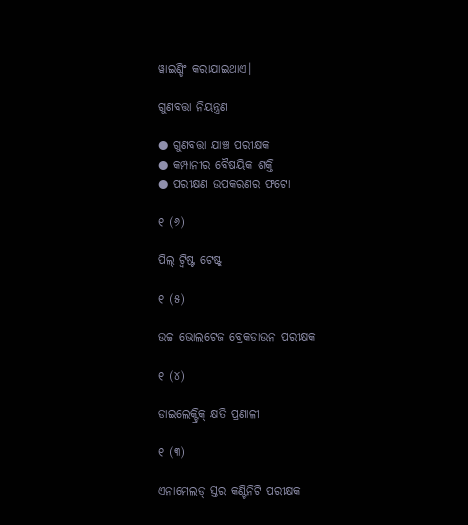ୱାଇଣ୍ଡିଂ କରାଯାଇଥାଏ।

ଗୁଣବତ୍ତା ନିୟନ୍ତ୍ରଣ

● ଗୁଣବତ୍ତା ଯାଞ୍ଚ ପରୀକ୍ଷକ
● କମ୍ପାନୀର ବୈଷୟିକ ଶକ୍ତି
● ପରୀକ୍ଷଣ ଉପକରଣର ଫଟୋ

୧ (୬)

ପିଲ୍ ଟ୍ୱିଷ୍ଟ ଟେଷ୍ଟ୍

୧ (୫)

ଉଚ୍ଚ ଭୋଲଟେଜ ବ୍ରେକଡାଉନ ପରୀକ୍ଷକ

୧ (୪)

ଡାଇଲେକ୍ଟ୍ରିକ୍ କ୍ଷତି ପ୍ରଣାଳୀ

୧ (୩)

ଏନାମେଲଡ୍ ସ୍ତର କଣ୍ଟିନିଟି ପରୀକ୍ଷକ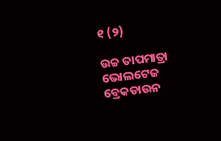୧ (୨)

ଉଚ୍ଚ ତାପମାତ୍ରା ଭୋଲଟେଜ ବ୍ରେକଡାଉନ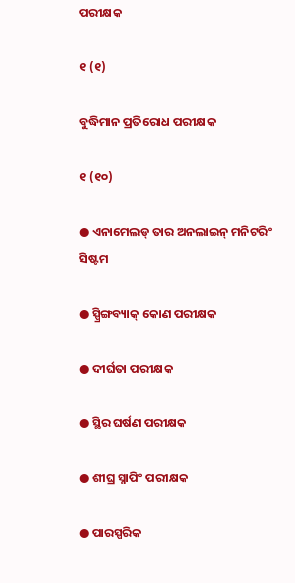ପରୀକ୍ଷକ

୧ (୧)

ବୁଦ୍ଧିମାନ ପ୍ରତିରୋଧ ପରୀକ୍ଷକ

୧ (୧୦)

● ଏନାମେଲଡ୍ ତାର ଅନଲାଇନ୍ ମନିଟରିଂ ସିଷ୍ଟମ

● ସ୍ପ୍ରିଙ୍ଗବ୍ୟାକ୍ କୋଣ ପରୀକ୍ଷକ

● ଦୀର୍ଘତା ପରୀକ୍ଷକ

● ସ୍ଥିର ଘର୍ଷଣ ପରୀକ୍ଷକ

● ଶୀଘ୍ର ସ୍ନାପିଂ ପରୀକ୍ଷକ

● ପାରସ୍ପରିକ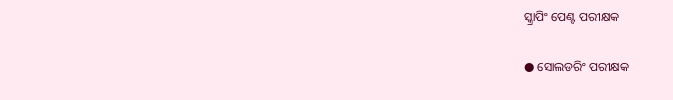ସ୍କ୍ରାପିଂ ପେଣ୍ଟ ପରୀକ୍ଷକ

● ସୋଲଡରିଂ ପରୀକ୍ଷକ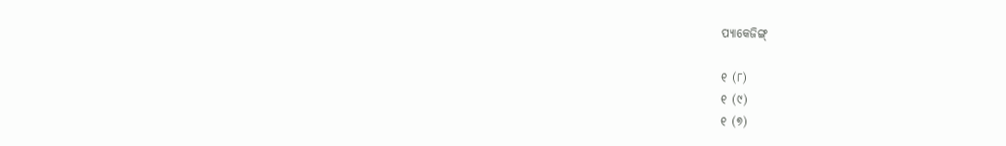ପ୍ୟାକେଜିଙ୍ଗ୍

୧ (୮)
୧ (୯)
୧ (୭)